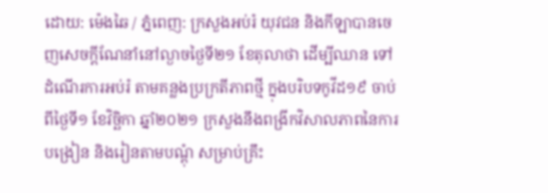ដោយ: ម៉េងឆៃ / ភ្នំពេញ: ក្រសួងអប់រំ យុវជន និងកីឡាបានចេញសេចក្តីណែនាំនៅល្ងាចថ្ងៃទី២១ ខែតុលាថា ដើម្បីឈាន ទៅដំណើរការអប់រំ តាមគន្លងប្រក្រតីភាពថ្មី ក្នុងបរិបទកូវីដ១៩ ចាប់ពីថ្ងៃទី១ ខែវិច្ឆិកា ឆ្នាំ២០២១ ក្រសួងនឹងពង្រីកវិសាលភាពនៃការបង្រៀន និងរៀនតាមបណ្តុំ សម្រាប់គ្រឹះ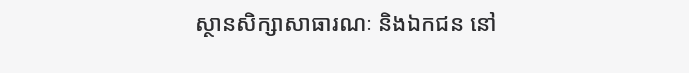ស្ថានសិក្សាសាធារណៈ និងឯកជន នៅ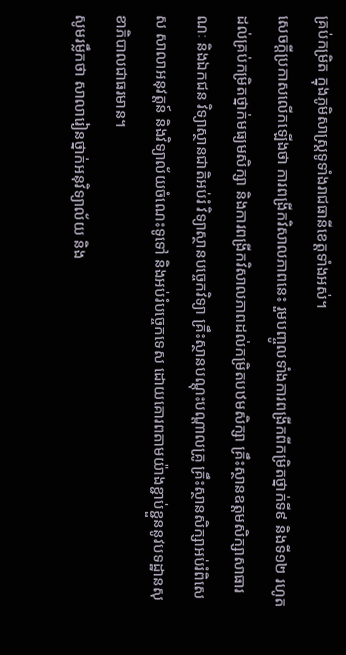គ្រប់កម្រិត ក្នុងភូមិសាស្ត្រទូទាំងរាជធានីខេត្តទាំងអស់។
សេចក្តីប្រកាសលើកឡើងថា ការពង្រីកវិសាលភាពនេះ រួមបញ្ចូលទាំងការពង្រីកពីកម្រិតថ្នាក់ទី៩ និងទី១២ រហូតដល់គ្រប់កម្រិតថ្នាក់មធ្យមសិក្សា និងការពង្រីកវិសាលភាពដល់កម្រិតបឋមសិក្សា គ្រឹះស្ថានឧត្តមសិក្សាសាធារណៈ និងឯកជន វិទ្យាស្ថានជាតិអប់រំ វិទ្យាស្ថានបច្ចេកវិទ្យា គ្រឹះស្ថានបណ្តុះបណ្តាលគ្រូ គ្រឹះស្ថានសិក្សាអប់រំពិសេស សាលាអនុវត្តន៍ និងវិទ្យាល័យចំណេះទូទៅ និងអប់រំបច្ចេកទេស ដោយគោរពតាមយ៉ាងខ្ជាប់ខ្ជួននូវបទដ្ឋានសុខាភិបាលជាធរមាន។
សូមរម្លឹកថា សាលារៀនថ្នាក់អនុវិទ្យាល័យ និង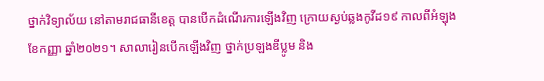ថ្នាក់វិទ្យាល័យ នៅតាមរាជធានីខេត្ត បានបើកដំណើរការឡើងវិញ ក្រោយស្ងប់ឆ្លងកូវីដ១៩ កាលពីអំឡុងខែកញ្ញា ឆ្នាំ២០២១។ សាលារៀនបើកឡើងវិញ ថ្នាក់ប្រឡងឌីប្លូម និង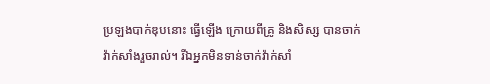ប្រឡងបាក់ឌុបនោះ ធ្វើឡើង ក្រោយពីគ្រូ និងសិស្ស បានចាក់វ៉ាក់សាំងរួចរាល់។ រីឯអ្នកមិនទាន់ចាក់វ៉ាក់សាំ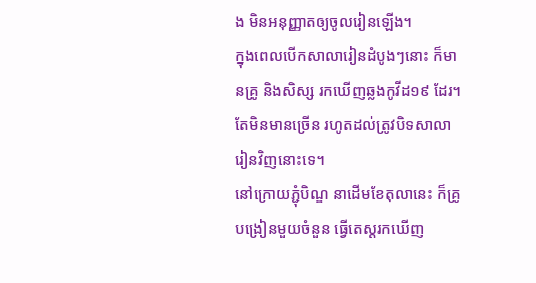ង មិនអនុញ្ញាតឲ្យចូលរៀនឡើង។
ក្នុងពេលបើកសាលារៀនដំបូងៗនោះ ក៏មានគ្រូ និងសិស្ស រកឃើញឆ្លងកូវីដ១៩ ដែរ។ តែមិនមានច្រើន រហូតដល់ត្រូវបិទសាលារៀនវិញនោះទេ។
នៅក្រោយភ្ជុំបិណ្ឌ នាដើមខែតុលានេះ ក៏គ្រូបង្រៀនមួយចំនួន ធ្វើតេស្តរកឃើញ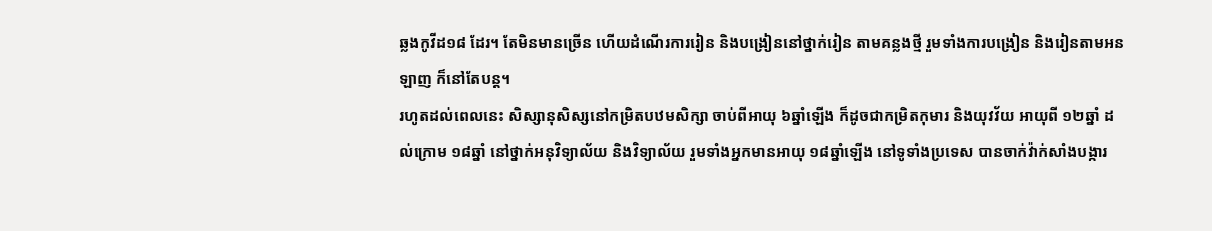ឆ្លងកូវីដ១៨ ដែរ។ តែមិនមានច្រើន ហើយដំណើរការរៀន និងបង្រៀននៅថ្នាក់រៀន តាមគន្លងថ្មី រួមទាំងការបង្រៀន និងរៀនតាមអនឡាញ ក៏នៅតែបន្ត។
រហូតដល់ពេលនេះ សិស្សានុសិស្សនៅកម្រិតបឋមសិក្សា ចាប់ពីអាយុ ៦ឆ្នាំឡើង ក៏ដូចជាកម្រិតកុមារ និងយុវវ័យ អាយុពី ១២ឆ្នាំ ដល់ក្រោម ១៨ឆ្នាំ នៅថ្នាក់អនុវិទ្យាល័យ និងវិទ្យាល័យ រួមទាំងអ្នកមានអាយុ ១៨ឆ្នាំឡើង នៅទូទាំងប្រទេស បានចាក់វ៉ាក់សាំងបង្ការ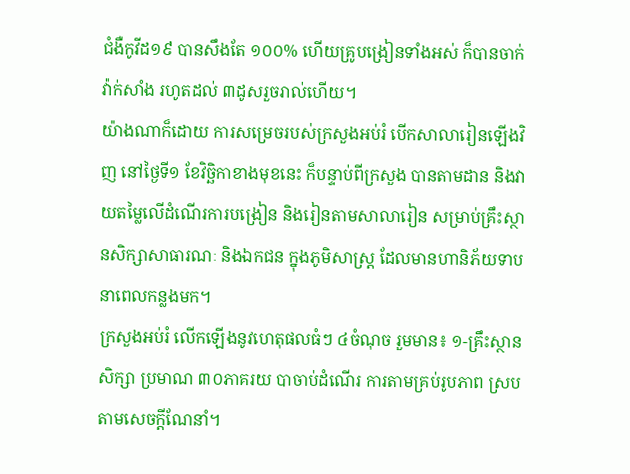ជំងឺកូវីដ១៩ បានសឹងតែ ១០០% ហើយគ្រូបង្រៀនទាំងអស់ ក៏បានចាក់វ៉ាក់សាំង រហូតដល់ ៣ដូសរួចរាល់ហើយ។
យ៉ាងណាក៏ដោយ ការសម្រេចរបស់ក្រសួងអប់រំ បើកសាលារៀនឡើងវិញ នៅថ្ងៃទី១ ខែវិច្ឆិកាខាងមុខនេះ ក៏បន្ទាប់ពីក្រសួង បានតាមដាន និងវាយតម្លៃលើដំណើរការបង្រៀន និងរៀនតាមសាលារៀន សម្រាប់គ្រឹះស្ថានសិក្សាសាធារណៈ និងឯកជន ក្នុងភូមិសាស្ត្រ ដែលមានហានិភ័យទាប នាពេលកន្លងមក។
ក្រសួងអប់រំ លើកឡើងនូវហេតុផលធំៗ ៤ចំណុច រួមមាន៖ ១-គ្រឹះស្ថានសិក្សា ប្រមាណ ៣០ភាគរយ បាចាប់ដំណើរ ការតាមគ្រប់រូបភាព ស្របតាមសេចក្តីណែនាំ។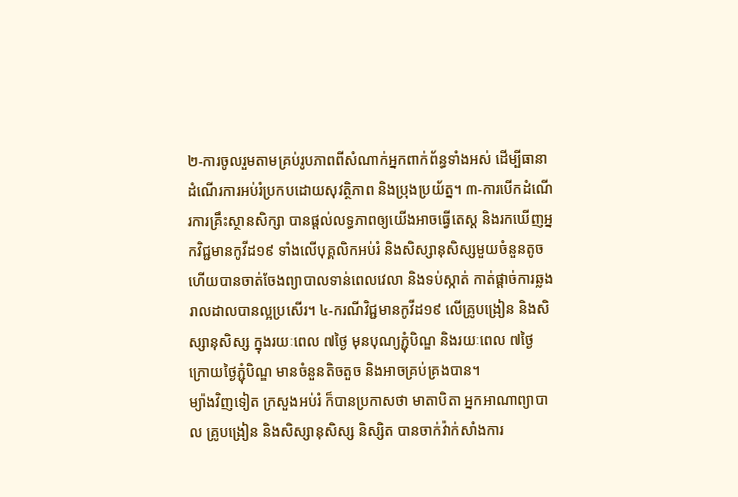២-ការចូលរួមតាមគ្រប់រូបភាពពីសំណាក់អ្នកពាក់ព័ន្ធទាំងអស់ ដើម្បីធានាដំណើរការអប់រំប្រកបដោយសុវត្ថិភាព និងប្រុងប្រយ័ត្ន។ ៣-ការបើកដំណើរការគ្រឹះស្ថានសិក្សា បានផ្តល់លទ្ធភាពឲ្យយើងអាចធ្វើតេស្ត និងរកឃើញអ្នកវិជ្ជមានកូវីដ១៩ ទាំងលើបុគ្គលិកអប់រំ និងសិស្សានុសិស្សមួយចំនួនតូច ហើយបានចាត់ចែងព្យាបាលទាន់ពេលវេលា និងទប់ស្កាត់ កាត់ផ្តាច់ការឆ្លងរាលដាលបានល្អប្រសើរ។ ៤-ករណីវិជ្ជមានកូវីដ១៩ លើគ្រូបង្រៀន និងសិស្សានុសិស្ស ក្នុងរយៈពេល ៧ថ្ងៃ មុនបុណ្យភ្ជុំបិណ្ឌ និងរយៈពេល ៧ថ្ងៃ ក្រោយថ្ងៃភ្ជុំបិណ្ឌ មានចំនួនតិចតួច និងអាចគ្រប់គ្រងបាន។
ម្យ៉ាងវិញទៀត ក្រសួងអប់រំ ក៏បានប្រកាសថា មាតាបិតា អ្នកអាណាព្យាបាល គ្រូបង្រៀន និងសិស្សានុសិស្ស និស្សិត បានចាក់វ៉ាក់សាំងការ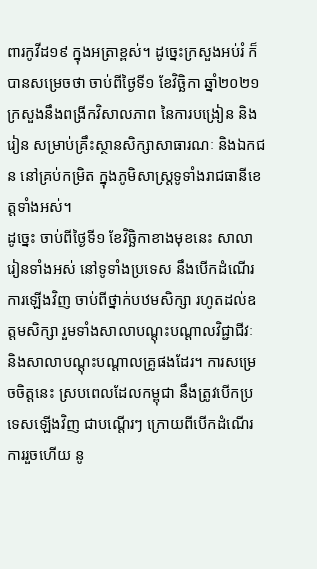ពារកូវីដ១៩ ក្នុងអត្រាខ្ពស់។ ដូច្នេះក្រសួងអប់រំ ក៏បានសម្រេចថា ចាប់ពីថ្ងៃទី១ ខែវិច្ឆិកា ឆ្នាំ២០២១ ក្រសួងនឹងពង្រីកវិសាលភាព នៃការបង្រៀន និងរៀន សម្រាប់គ្រឹះស្ថានសិក្សាសាធារណៈ និងឯកជន នៅគ្រប់កម្រិត ក្នុងភូមិសាស្ត្រទូទាំងរាជធានីខេត្តទាំងអស់។
ដូច្នេះ ចាប់ពីថ្ងៃទី១ ខែវិច្ឆិកាខាងមុខនេះ សាលារៀនទាំងអស់ នៅទូទាំងប្រទេស នឹងបើកដំណើរការឡើងវិញ ចាប់ពីថ្នាក់បឋមសិក្សា រហូតដល់ឧត្តមសិក្សា រួមទាំងសាលាបណ្តុះបណ្តាលវិជ្ជាជីវៈ និងសាលាបណ្តុះបណ្តាលគ្រូផងដែរ។ ការសម្រេចចិត្តនេះ ស្របពេលដែលកម្ពុជា នឹងត្រូវបើកប្រទេសឡើងវិញ ជាបណ្តើរៗ ក្រោយពីបើកដំណើរការរួចហើយ នូ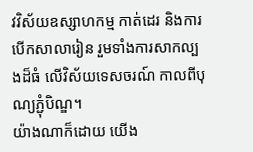វវិស័យឧស្សាហកម្ម កាត់ដេរ និងការបើកសាលារៀន រួមទាំងការសាកល្បងដ៏ធំ លើវិស័យទេសចរណ៍ កាលពីបុណ្យភ្ជុំបិណ្ឌ។
យ៉ាងណាក៏ដោយ យើង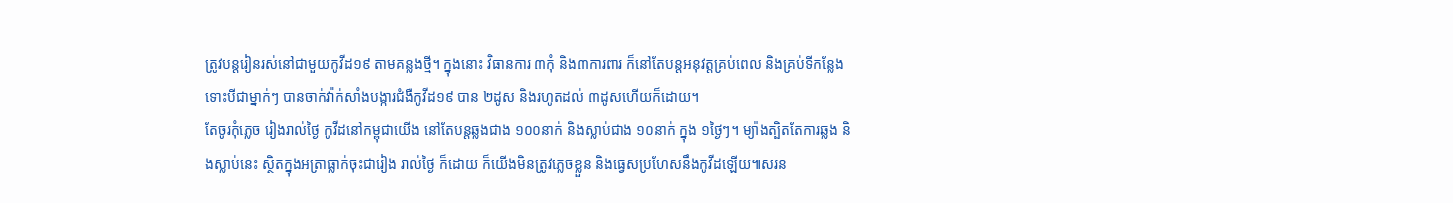ត្រូវបន្តរៀនរស់នៅជាមួយកូវីដ១៩ តាមគន្លងថ្មី។ ក្នុងនោះ វិធានការ ៣កុំ និង៣ការពារ ក៏នៅតែបន្តអនុវត្តគ្រប់ពេល និងគ្រប់ទីកន្លែង ទោះបីជាម្នាក់ៗ បានចាក់វ៉ាក់សាំងបង្ការជំងឺកូវីដ១៩ បាន ២ដូស និងរហូតដល់ ៣ដូសហើយក៏ដោយ។
តែចូរកុំភ្លេច រៀងរាល់ថ្ងៃ កូវីដនៅកម្ពុជាយើង នៅតែបន្តឆ្លងជាង ១០០នាក់ និងស្លាប់ជាង ១០នាក់ ក្នុង ១ថ្ងៃៗ។ ម្យ៉ាងត្បិតតែការឆ្លង និងស្លាប់នេះ ស្ថិតក្នុងអត្រាធ្លាក់ចុះជារៀង រាល់ថ្ងៃ ក៏ដោយ ក៏យើងមិនត្រូវភ្លេចខ្លួន និងធ្វេសប្រហែសនឹងកូវីដឡើយ៕សរន